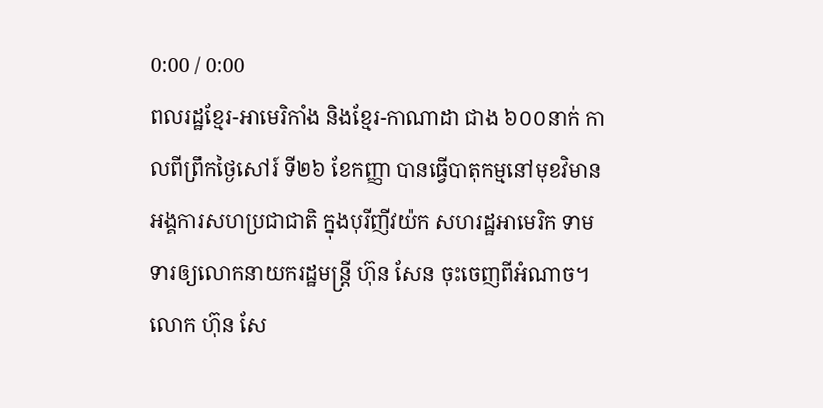0:00 / 0:00
ពលរដ្ឋខ្មែរ-អាមេរិកាំង និងខ្មែរ-កាណាដា ជាង ៦០០នាក់ កាលពីព្រឹកថ្ងៃសៅរ៍ ទី២៦ ខែកញ្ញា បានធ្វើបាតុកម្មនៅមុខវិមានអង្គការសហប្រជាជាតិ ក្នុងបុរីញីវយ៉ក សហរដ្ឋអាមេរិក ទាមទារឲ្យលោកនាយករដ្ឋមន្ត្រី ហ៊ុន សែន ចុះចេញពីអំណាច។
លោក ហ៊ុន សែ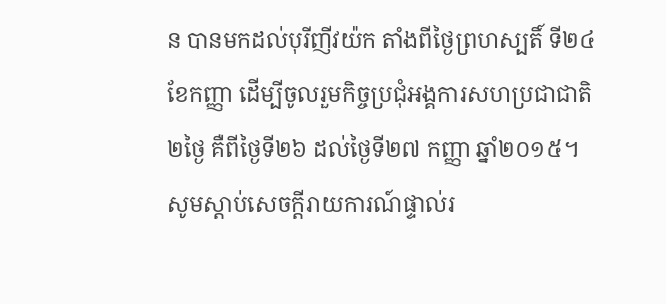ន បានមកដល់បុរីញីវយ៉ក តាំងពីថ្ងៃព្រហស្បតិ៍ ទី២៤ ខែកញ្ញា ដើម្បីចូលរួមកិច្ចប្រជុំអង្គការសហប្រជាជាតិ ២ថ្ងៃ គឺពីថ្ងៃទី២៦ ដល់ថ្ងៃទី២៧ កញ្ញា ឆ្នាំ២០១៥។
សូមស្ដាប់សេចក្ដីរាយការណ៍ផ្ទាល់រ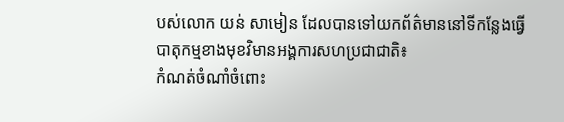បស់លោក យន់ សាមៀន ដែលបានទៅយកព័ត៌មាននៅទីកន្លែងធ្វើបាតុកម្មខាងមុខវិមានអង្គការសហប្រជាជាតិ៖
កំណត់ចំណាំចំពោះ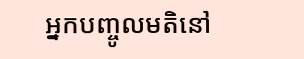អ្នកបញ្ចូលមតិនៅ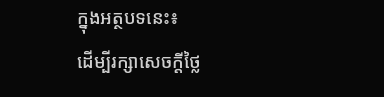ក្នុងអត្ថបទនេះ៖
ដើម្បីរក្សាសេចក្ដីថ្លៃ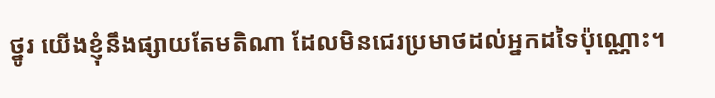ថ្នូរ យើងខ្ញុំនឹងផ្សាយតែមតិណា ដែលមិនជេរប្រមាថដល់អ្នកដទៃប៉ុណ្ណោះ។